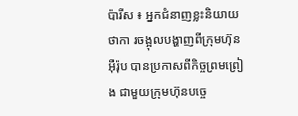ប៉ារីស ៖ អ្នកជំនាញខ្លះនិយាយថាកា រចង្អុលបង្ហាញពីក្រុមហ៊ុនអ៊ឺរ៉ុប បានប្រកាសពីកិច្ចព្រមព្រៀង ជាមួយក្រុមហ៊ុនបច្ចេ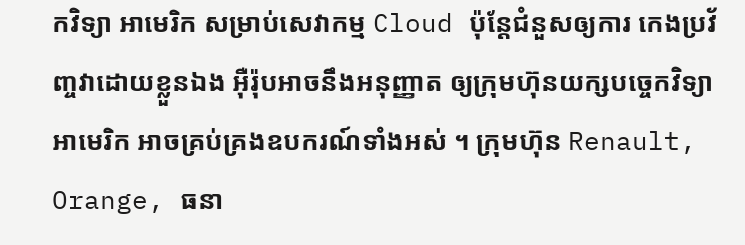កវិទ្យា អាមេរិក សម្រាប់សេវាកម្ម Cloud ប៉ុន្តែជំនួសឲ្យការ កេងប្រវ័ញ្ចវាដោយខ្លួនឯង អ៊ឺរ៉ុបអាចនឹងអនុញ្ញាត ឲ្យក្រុមហ៊ុនយក្សបច្ចេកវិទ្យាអាមេរិក អាចគ្រប់គ្រងឧបករណ៍ទាំងអស់ ។ ក្រុមហ៊ុន Renault, Orange, ធនា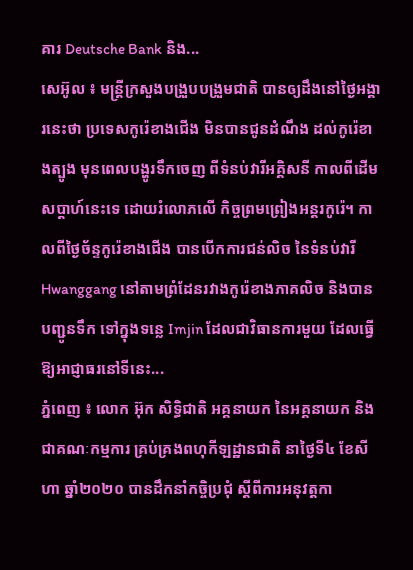គារ Deutsche Bank និង...
សេអ៊ូល ៖ មន្រ្តីក្រសួងបង្រួបបង្រួមជាតិ បានឲ្យដឹងនៅថ្ងៃអង្គារនេះថា ប្រទេសកូរ៉េខាងជើង មិនបានជូនដំណឹង ដល់កូរ៉េខាងត្បូង មុនពេលបង្ហូរទឹកចេញ ពីទំនប់វារីអគ្គិសនី កាលពីដើមសប្តាហ៍នេះទេ ដោយរំលោភលើ កិច្ចព្រមព្រៀងអន្តរកូរ៉េ។ កាលពីថ្ងៃច័ន្ទកូរ៉េខាងជើង បានបើកការជន់លិច នៃទំនប់វារី Hwanggang នៅតាមព្រំដែនរវាងកូរ៉េខាងភាគលិច និងបានបញ្ជូនទឹក ទៅក្នុងទន្លេ Imjin ដែលជាវិធានការមួយ ដែលធ្វើឱ្យអាជ្ញាធរនៅទីនេះ...
ភ្នំពេញ ៖ លោក អ៊ុក សិទ្ធិជាតិ អគ្គនាយក នៃអគ្គនាយក និងជាគណៈកម្មការ គ្រប់គ្រងពហុកីឡដ្ឋានជាតិ នាថ្ងៃទី៤ ខែសីហា ឆ្នាំ២០២០ បានដឹកនាំកចិ្ចប្រជុំ ស្ដីពីការអនុវត្តកា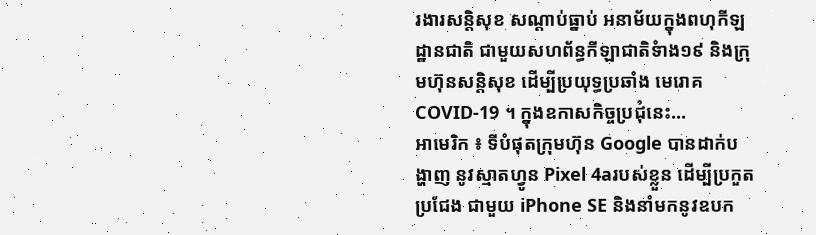រងារសន្តិសុខ សណ្ដាប់ធ្នាប់ អនាម័យក្នុងពហុកីឡដ្ឋានជាតិ ជាមួយសហព័ន្ធកីឡាជាតិទំាង១៩ និងក្រុមហ៊ុនសន្តិសុខ ដើម្បីប្រយុទ្ធប្រឆាំង មេរោគCOVID-19 ។ ក្នុងឧកាសកិច្ចប្រជុំនេះ...
អាមេរិក ៖ ទីបំផុតក្រុមហ៊ុន Google បានដាក់បង្ហាញ នូវស្មាតហ្វូន Pixel 4aរបស់ខ្លួន ដើម្បីប្រកួតប្រជែង ជាមួយ iPhone SE និងនាំមកនូវឧបក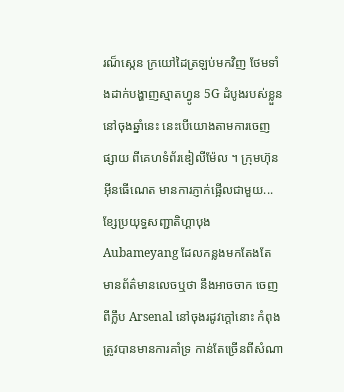រណ៏ស្កេន ក្រយៅដៃត្រឡប់មកវិញ ថែមទាំងដាក់បង្ហាញស្មាតហ្វូន 5G ដំបូងរបស់ខ្លួននៅចុងឆ្នាំនេះ នេះបើយោងតាមការចេញផ្សាយ ពីគេហទំព័រឌៀលីម៉ែល ។ ក្រុមហ៊ុនអ៊ីនធើណេត មានការភ្ញាក់ផ្អើលជាមួយ...
ខ្សែប្រយុទ្ធសញ្ជាតិហ្គាបុង Aubameyang ដែលកន្លងមកតែងតែ មានព័ត៌មានលេចឬថា នឹងអាចចាក ចេញពីក្លឹប Arsenal នៅចុងរដូវក្តៅនោះ កំពុងត្រូវបានមានការគាំទ្រ កាន់តែច្រើនពីសំណា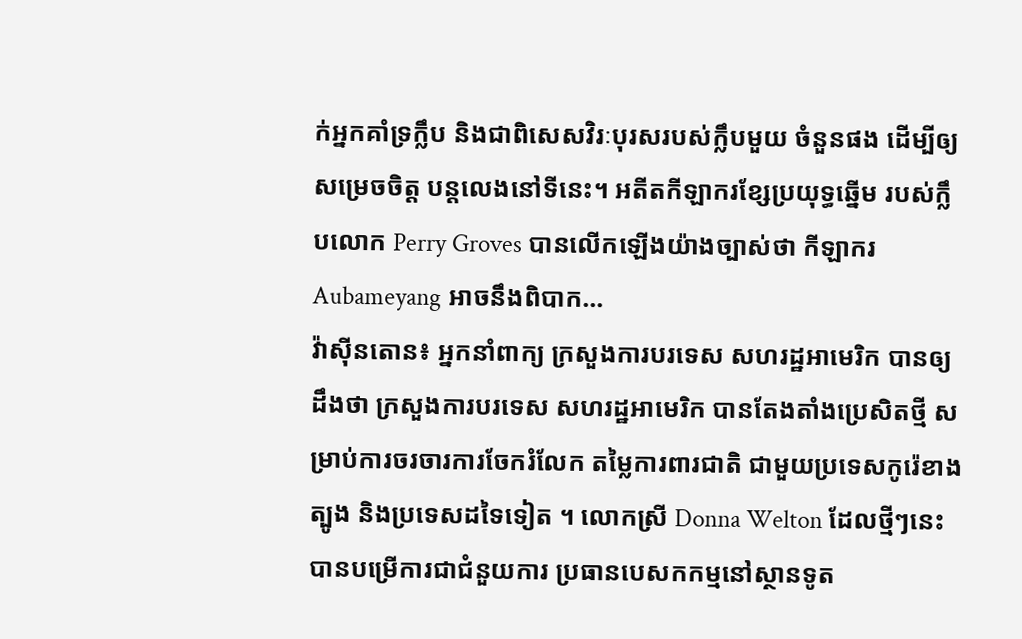ក់អ្នកគាំទ្រក្លឹប និងជាពិសេសវិរៈបុរសរបស់ក្លឹបមួយ ចំនួនផង ដើម្បីឲ្យសម្រេចចិត្ត បន្តលេងនៅទីនេះ។ អតីតកីឡាករខ្សែប្រយុទ្ធឆ្នើម របស់ក្លឹបលោក Perry Groves បានលើកឡើងយ៉ាងច្បាស់ថា កីឡាករ Aubameyang អាចនឹងពិបាក...
វ៉ាស៊ីនតោន៖ អ្នកនាំពាក្យ ក្រសួងការបរទេស សហរដ្ឋអាមេរិក បានឲ្យដឹងថា ក្រសួងការបរទេស សហរដ្ឋអាមេរិក បានតែងតាំងប្រេសិតថ្មី សម្រាប់ការចរចារការចែករំលែក តម្លៃការពារជាតិ ជាមួយប្រទេសកូរ៉េខាងត្បូង និងប្រទេសដទៃទៀត ។ លោកស្រី Donna Welton ដែលថ្មីៗនេះបានបម្រើការជាជំនួយការ ប្រធានបេសកកម្មនៅស្ថានទូត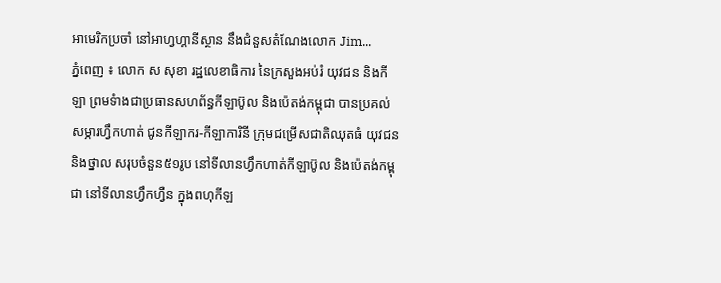អាមេរិកប្រចាំ នៅអាហ្វហ្គានីស្ថាន នឹងជំនួសតំណែងលោក Jim...
ភ្នំពេញ ៖ លោក ស សុខា រដ្ឋលេខាធិការ នៃក្រសួងអប់រំ យុវជន និងកីឡា ព្រមទំាងជាប្រធានសហព័ន្ធកីឡាប៊ូល និងប៉េតង់កម្ពុជា បានប្រគល់សម្ភារហ្វឹកហាត់ ជូនកីឡាករ-កីឡាការិនី ក្រុមជម្រើសជាតិឈុតធំ យុវជន និងថ្នាល សរុបចំនួន៥១រូប នៅទីលានហ្វឹកហាត់កីឡាប៊ូល និងប៉េតង់កម្ពុជា នៅទីលានហ្វឹកហ្វឺន ក្នុងពហុកីឡ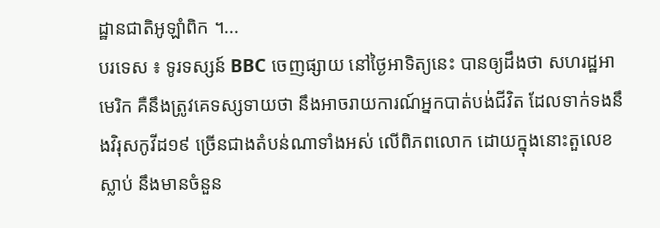ដ្ឋានជាតិអូឡាំពិក ។...
បរទេស ៖ ទូរទស្សន៍ BBC ចេញផ្សាយ នៅថ្ងៃអាទិត្យនេះ បានឲ្យដឹងថា សហរដ្ឋអាមេរិក គឺនឹងត្រូវគេទស្សទាយថា នឹងអាចរាយការណ៍អ្នកបាត់បង់ជីវិត ដែលទាក់ទងនឹងវិរុសកូវីដ១៩ ច្រើនជាងតំបន់ណាទាំងអស់ លើពិភពលោក ដោយក្នុងនោះតួលេខស្លាប់ នឹងមានចំនួន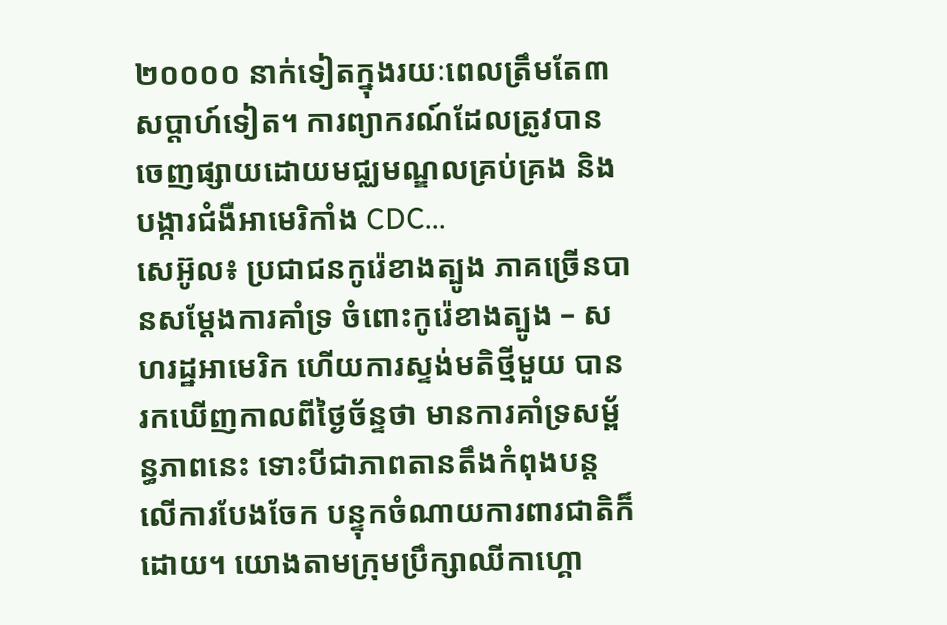២០០០០ នាក់ទៀតក្នុងរយៈពេលត្រឹមតែ៣ សប្តាហ៍ទៀត។ ការព្យាករណ៍ដែលត្រូវបាន ចេញផ្សាយដោយមជ្ឈមណ្ឌលគ្រប់គ្រង និងបង្ការជំងឺអាមេរិកាំង CDC...
សេអ៊ូល៖ ប្រជាជនកូរ៉េខាងត្បូង ភាគច្រើនបានសម្តែងការគាំទ្រ ចំពោះកូរ៉េខាងត្បូង – សហរដ្ឋអាមេរិក ហើយការស្ទង់មតិថ្មីមួយ បានរកឃើញកាលពីថ្ងៃច័ន្ទថា មានការគាំទ្រសម្ព័ន្ធភាពនេះ ទោះបីជាភាពតានតឹងកំពុងបន្តលើការបែងចែក បន្ទុកចំណាយការពារជាតិក៏ដោយ។ យោងតាមក្រុមប្រឹក្សាឈីកាហ្គោ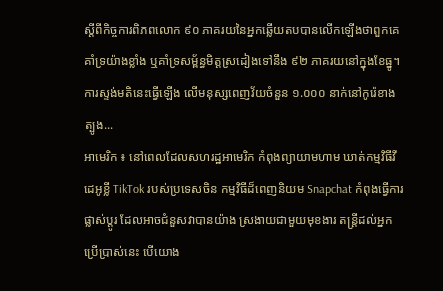ស្តីពីកិច្ចការពិភពលោក ៩០ ភាគរយនៃអ្នកឆ្លើយតបបានលើកឡើងថាពួកគេគាំទ្រយ៉ាងខ្លាំង ឬគាំទ្រសម្ព័ន្ធមិត្តស្រដៀងទៅនឹង ៩២ ភាគរយនៅក្នុងខែធ្នូ។ ការស្ទង់មតិនេះធ្វើឡើង លើមនុស្សពេញវ័យចំនួន ១.០០០ នាក់នៅកូរ៉េខាងត្បូង...
អាមេរិក ៖ នៅពេលដែលសហរដ្ឋអាមេរិក កំពុងព្យាយាមហាម ឃាត់កម្មវិធីវីដេអូខ្លី TikTok របស់ប្រទេសចិន កម្មវិធីដ៏ពេញនិយម Snapchat កំពុងធ្វើការផ្លាស់ប្តូរ ដែលអាចជំនួសវាបានយ៉ាង ស្រងាយជាមួយមុខងារ តន្ត្រីដល់អ្នកប្រើប្រាស់នេះ បើយោង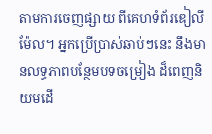តាមការចេញផ្សាយ ពីគេហទំព័រឌៀលីម៉ែល។ អ្នកប្រើប្រាស់ឆាប់ៗនេះ នឹងមានលទ្ធភាពបន្ថែមបទចម្រៀង ដ៏ពេញនិយមដើ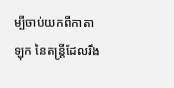ម្បីចាប់យកពីកាតាឡុក នៃតន្ត្រីដែលរឹង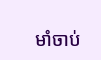មាំចាប់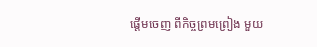ផ្តើមចេញ ពីកិច្ចព្រមព្រៀង មួយ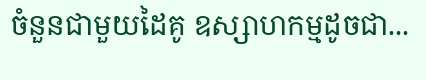ចំនួនជាមួយដៃគូ ឧស្សាហកម្មដូចជា...